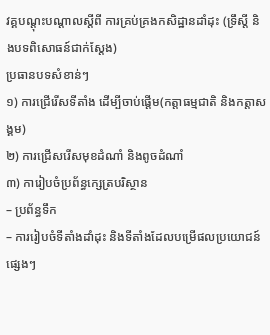វគ្គបណ្តុះបណ្តាលស្តីពី ការគ្រប់គ្រងកសិដ្ឋានដាំដុះ (ទ្រឹស្តី និងបទពិសោធន៍ជាក់ស្តែង)
ប្រធានបទសំខាន់ៗ
១) ការជ្រើរើសទីតាំង ដើម្បីចាប់ផ្តើម(កត្តាធម្មជាតិ និងកត្តាសង្គម)
២) ការជ្រើសរើសមុខដំណាំ និងពូចដំណាំ
៣) ការៀបចំប្រព័ន្ធក្សេត្របរិស្ថាន
– ប្រព័ន្ធទឹក
– ការរៀបចំទីតាំងដាំដុះ និងទីតាំងដែលបម្រើផលប្រយោជន៍ផ្សេងៗ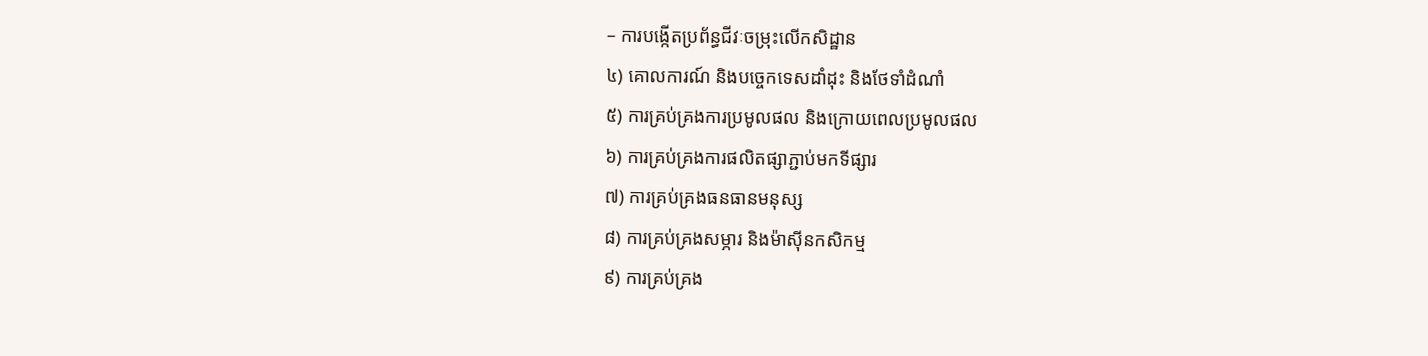– ការបង្កើតប្រព័ន្ធជីវៈចម្រុះលើកសិដ្ឋាន
៤) គោលការណ៍ និងបច្ចេកទេសដាំដុះ និងថែទាំដំណាំ
៥) ការគ្រប់គ្រងការប្រមូលផល និងក្រោយពេលប្រមូលផល
៦) ការគ្រប់គ្រងការផលិតផ្សាភ្ជាប់មកទីផ្សារ
៧) ការគ្រប់គ្រងធនធានមនុស្ស
៨) ការគ្រប់គ្រងសម្ភារ និងម៉ាស៊ីនកសិកម្ម
៩) ការគ្រប់គ្រង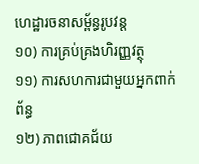ហេដ្ឋារចនាសម្ព័ន្ធរូបវន្ត
១០) ការគ្រប់គ្រងហិរញ្ញវត្ថុ
១១) ការសហការជាមួយអ្នកពាក់ព័ន្ធ
១២) ភាពជោគជ័យ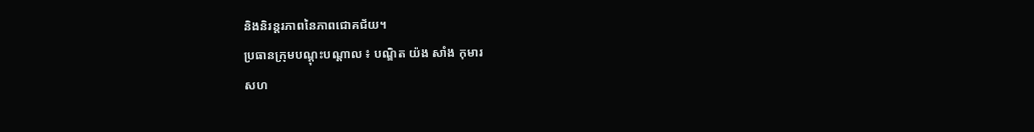និងនិរន្តរភាពនៃភាពជោគជ័យ។
ប្រធានក្រុមបណ្តុះបណ្តាល ៖ បណ្ឌិត យ៉ង សាំង កុមារ
សហ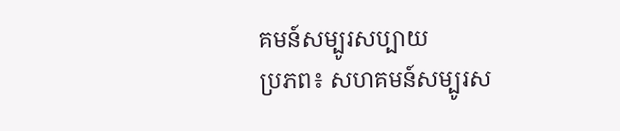គមន៍សម្បូរសប្បាយ
ប្រភព៖ សហគមន៍សម្បូរស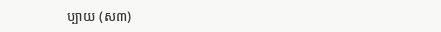ប្បាយ (ស៣)